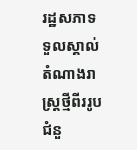រដ្ឋសភាទទួលស្គាល់តំណាងរាស្ត្រថ្មីពីររូបជំនួ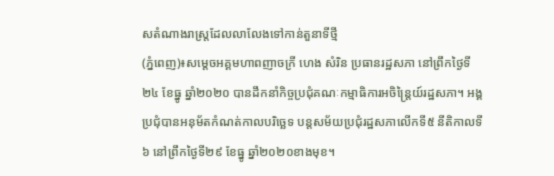សតំណាងរាស្ត្រដែលលាលែងទៅកាន់តួនាទីថ្មី
(ភ្នំពេញ)៖សម្តេចអគ្គមហាពញាចក្រី ហេង សំរិន ប្រធានរដ្ឋសភា នៅព្រឹកថ្ងៃទី២៤ ខែធ្នូ ឆ្នាំ២០២០ បានដឹកនាំកិច្ចប្រជុំគណៈកម្មាធិការអចិន្ត្រៃយ៍រដ្ឋសភា។ អង្គប្រជុំបានអនុម័តកំណត់កាលបរិច្ឆេទ បន្តសម័យប្រជុំរដ្ឋសភាលើកទី៥ នីតិកាលទី៦ នៅព្រឹកថ្ងៃទី២៩ ខែធ្នូ ឆ្នាំ២០២០ខាងមុខ។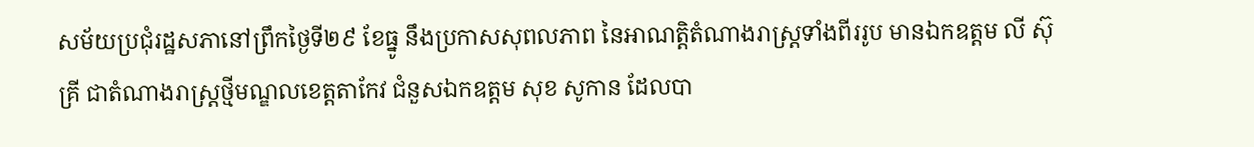សម័យប្រជុំរដ្ឋសភានៅព្រឹកថ្ងៃទី២៩ ខែធ្នូ នឹងប្រកាសសុពលភាព នៃអាណត្តិតំណាងរាស្ត្រទាំងពីររូប មានឯកឧត្តម លី ស៊ុគ្រី ជាតំណាងរាស្ត្រថ្មីមណ្ឌលខេត្តតាកែវ ជំនួសឯកឧត្តម សុខ សូកាន ដែលបា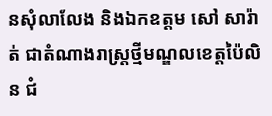នសុំលាលែង និងឯកឧត្តម សៅ សារ៉ាត់ ជាតំណាងរាស្ត្រថ្មីមណ្ឌលខេត្តប៉ៃលិន ជំ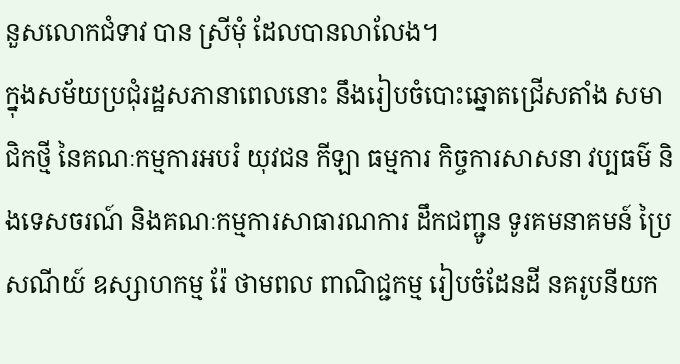នួសលោកជំទាវ បាន ស្រីមុំ ដែលបានលាលែង។
ក្នុងសម័យប្រជុំរដ្ឋសភានាពេលនោះ នឹងរៀបចំបោះឆ្នោតជ្រើសតាំង សមាជិកថ្មី នៃគណៈកម្មការអបរំ យុវជន កីឡា ធម្មការ កិច្ចការសាសនា វប្បធម៌ និងទេសចរណ៍ និងគណៈកម្មការសាធារណការ ដឹកជញ្ជូន ទូរគមនាគមន៍ ប្រៃសណីយ៍ ឧស្សាហកម្ម រ៉ែ ថាមពល ពាណិជ្ជកម្ម រៀបចំដែនដី នគរូបនីយក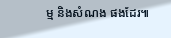ម្ម និងសំណង ផងដែរ៕